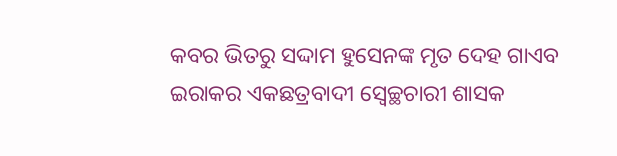କବର ଭିତରୁ ସଦ୍ଦାମ ହୁସେନଙ୍କ ମୃତ ଦେହ ଗାଏବ
ଇରାକର ଏକଛତ୍ରବାଦୀ ସ୍ୱେଚ୍ଛଚାରୀ ଶାସକ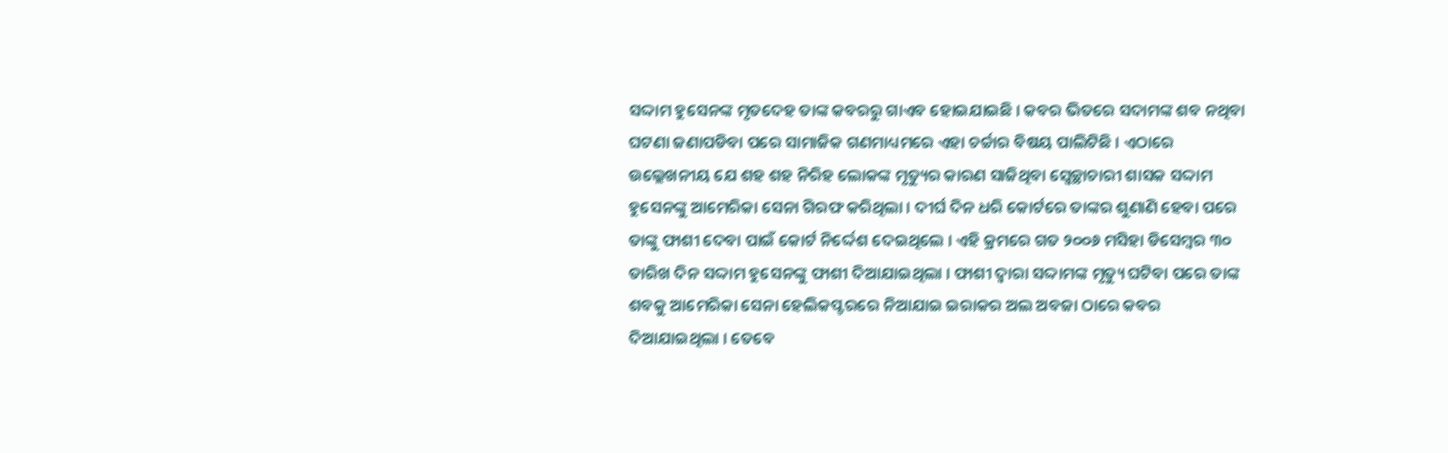ସଦ୍ଦାମ ହୁସେନଙ୍କ ମୃତଦେହ ତାଙ୍କ କବରରୁ ଗାଏବ ହୋଇଯାଇଛି । କବର ଭିତରେ ସଦାମଙ୍କ ଶବ ନଥିବା ଘଟଣା ଜଣାପଡିବା ପରେ ସାମାଜିକ ଗଣମାଧ୍ୟମରେ ଏହା ଚର୍ଚ୍ଚାର ବିଷୟ ପାଲିଟିଛି । ଏଠାରେ ଉଲ୍ଲେଖନୀୟ ଯେ ଶହ ଶହ ନିରିହ ଲୋକଙ୍କ ମୃତ୍ୟୁର କାରଣ ସାଜିଥିବା ସ୍ୱେଚ୍ଛାଚାରୀ ଶାସକ ସଦ୍ଦାମ ହୁସେନଙ୍କୁ ଆମେରିକା ସେନା ଗିରଫ କରିଥିଲା । ଦୀର୍ଘ ଦିନ ଧରି କୋର୍ଟରେ ତାଙ୍କର ଶୁଣାଣି ହେବା ପରେ ତାଙ୍କୁ ଫାଶୀ ଦେବା ପାଇଁ କୋର୍ଟ ନିର୍ଦ୍ଦେଶ ଦେଇଥିଲେ । ଏହି କ୍ରମରେ ଗତ ୨୦୦୬ ମସିହା ଡିସେମ୍ବର ୩୦ ତାରିଖ ଦିନ ସଦ୍ଦାମ ହୁସେନଙ୍କୁ ଫାଶୀ ଦିଆଯାଇଥିଲା । ଫାଶୀ ଦ୍ୱାରା ସଦ୍ଦାମଙ୍କ ମୃତ୍ୟୁ ଘଟିବା ପରେ ତାଙ୍କ ଶବକୁ ଆମେରିକା ସେନା ହେଲିକପ୍ଟରରେ ନିଆଯାଇ ଇରାକର ଅଲ ଅବଜା ଠାରେ କବର ଦିଆଯାଇଥିଲା । ତେବେ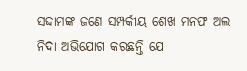ସଦ୍ଦାମଙ୍କ ଜଣେ ସମ୍ପର୍କୀୟ ଶେଖ ମନଫ ଅଲ ନିଦା ଅଭିଯୋଗ କରଛନ୍ତି ଯେ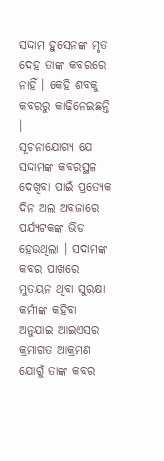ସଦ୍ଦାମ ହୁସେନଙ୍କ ମୃତ ଦେହ ତାଙ୍କ କବରରେ ନାହିଁ । କେହି ଶବକୁ କବରରୁ କାଢିନେଇଛନ୍ତି ।
ସୂଚନାଯୋଗ୍ୟ ଯେ ସଦ୍ଦାମଙ୍କ କବରସ୍ଥଳ ଦେଖିବା ପାଇଁ ପ୍ରତ୍ୟେକ ଦିନ ଅଲ ଅବଜାରେ ପର୍ଯ୍ୟଟକଙ୍କ ଭିଡ ହେଉଥିଲା । ସଦାମଙ୍କ କବର ପାଖରେ ମୁତୟନ ଥିବା ସୁରକ୍ଷା କର୍ମୀଙ୍କ କହିବା ଅନୁଯାଇ ଆଇଏସର କ୍ରମାଗତ ଆକ୍ରମଣ ଯୋଗୁଁ ତାଙ୍କ କବର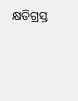କ୍ଷତିଗ୍ରସ୍ତ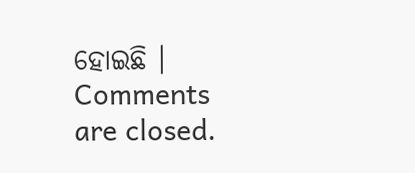ହୋଇଛି ।
Comments are closed.